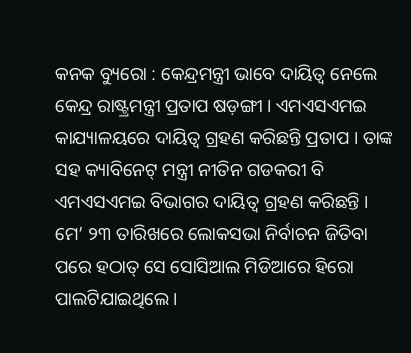କନକ ବ୍ୟୁରୋ : କେନ୍ଦ୍ରମନ୍ତ୍ରୀ ଭାବେ ଦାୟିତ୍ୱ ନେଲେ କେନ୍ଦ୍ର ରାଷ୍ଟ୍ରମନ୍ତ୍ରୀ ପ୍ରତାପ ଷଡ଼ଙ୍ଗୀ । ଏମଏସଏମଇ କାଯ୍ୟାଳୟରେ ଦାୟିତ୍ୱ ଗ୍ରହଣ କରିଛନ୍ତି ପ୍ରତାପ । ତାଙ୍କ ସହ କ୍ୟାବିନେଟ୍ ମନ୍ତ୍ରୀ ନୀତିନ ଗଡକରୀ ବି ଏମଏସଏମଇ ବିଭାଗର ଦାୟିତ୍ୱ ଗ୍ରହଣ କରିଛନ୍ତି ।
ମେ’ ୨୩ ତାରିଖରେ ଲୋକସଭା ନିର୍ବାଚନ ଜିତିବା ପରେ ହଠାତ୍ ସେ ସୋସିଆଲ ମିଡିଆରେ ହିରୋ ପାଲଟିଯାଇଥିଲେ ।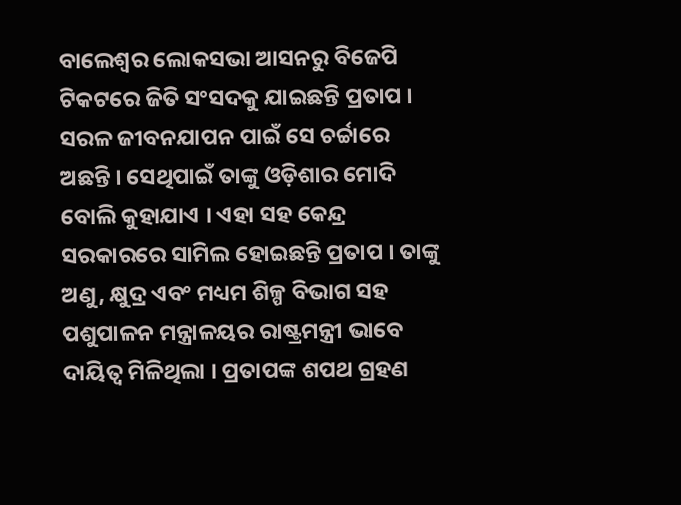ବାଲେଶ୍ୱର ଲୋକସଭା ଆସନରୁ ବିଜେପି ଟିକଟରେ ଜିତି ସଂସଦକୁ ଯାଇଛନ୍ତି ପ୍ରତାପ । ସରଳ ଜୀବନଯାପନ ପାଇଁ ସେ ଚର୍ଚ୍ଚାରେ ଅଛନ୍ତି । ସେଥିପାଇଁ ତାଙ୍କୁ ଓଡ଼ିଶାର ମୋଦି ବୋଲି କୁହାଯାଏ । ଏହା ସହ କେନ୍ଦ୍ର ସରକାରରେ ସାମିଲ ହୋଇଛନ୍ତି ପ୍ରତାପ । ତାଙ୍କୁ ଅଣୁ, କ୍ଷୁଦ୍ର ଏବଂ ମଧ୍ୟମ ଶିଳ୍ପ ବିଭାଗ ସହ ପଶୁପାଳନ ମନ୍ତ୍ରାଳୟର ରାଷ୍ଟ୍ରମନ୍ତ୍ରୀ ଭାବେ ଦାୟିତ୍ୱ ମିଳିଥିଲା । ପ୍ରତାପଙ୍କ ଶପଥ ଗ୍ରହଣ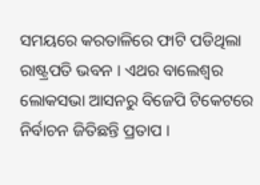ସମୟରେ କରତାଳିରେ ଫାଟି ପଡିଥିଲା ରାଷ୍ଟ୍ରପତି ଭବନ । ଏଥର ବାଲେଶ୍ୱର ଲୋକସଭା ଆସନରୁ ବିଜେପି ଟିକେଟରେ ନିର୍ବାଚନ ଜିତିଛନ୍ତି ପ୍ରତାପ ।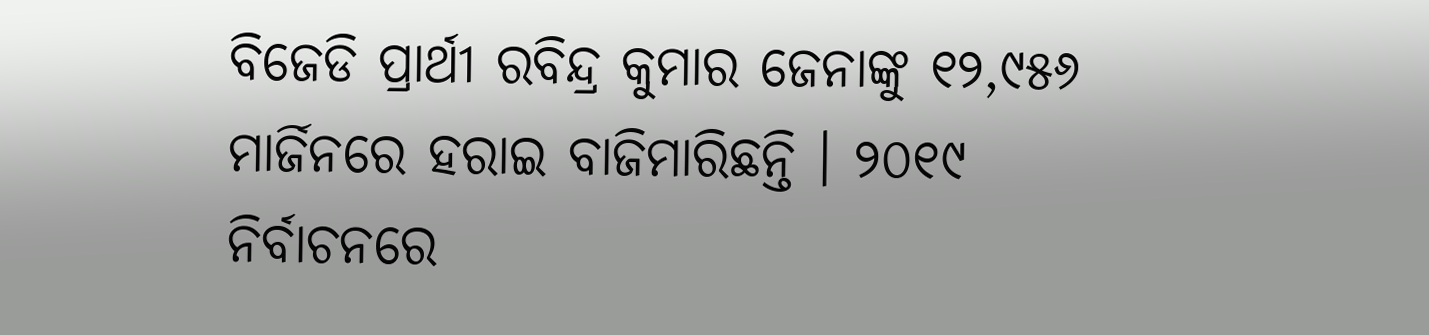ବିଜେଡି ପ୍ରାର୍ଥୀ ରବିନ୍ଦ୍ର କୁମାର ଜେନାଙ୍କୁ ୧୨,୯୫୬ ମାର୍ଜିନରେ ହରାଇ ବାଜିମାରିଛନ୍ତି । ୨୦୧୯ ନିର୍ବାଚନରେ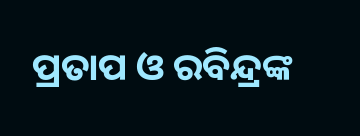ପ୍ରତାପ ଓ ରବିନ୍ଦ୍ରଙ୍କ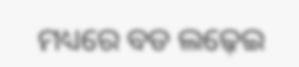ମଧ୍ୟରେ ବଡ ଲଢ଼େଇ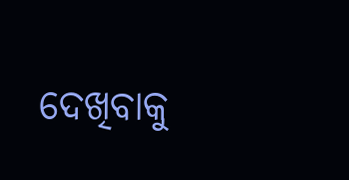ଦେଖିବାକୁ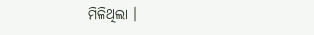ମିଳିଥିଲା ।